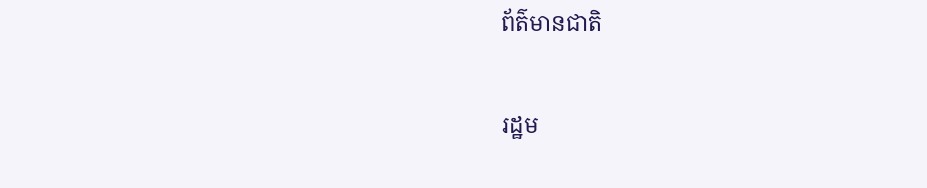ព័ត៌មានជាតិ

រដ្ឋម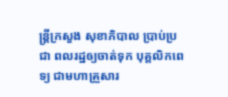ន្ត្រីក្រសួង សុខាភិបាល ប្រាប់ប្រជា ពលរដ្ឋឲ្យចាត់ទុក បុគ្គលិកពេទ្យ ជាមហាគ្រួសារ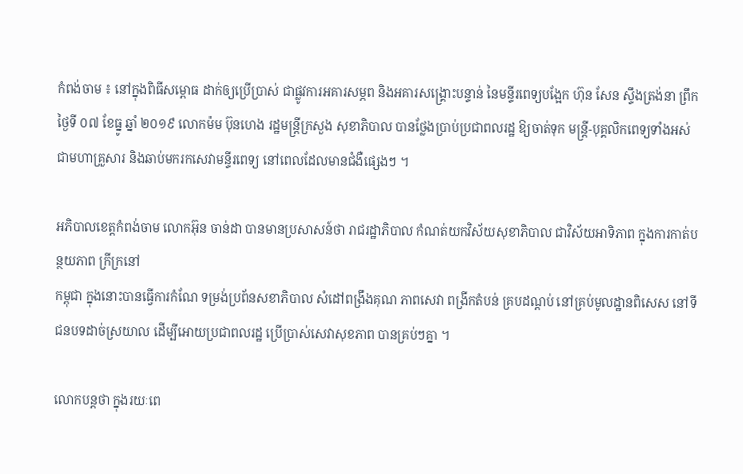កំពង់ចាម ៖ នៅក្នុងពិធីសម្ពោធ ដាក់ឲ្យប្រើប្រាស់ ជាផ្លូវការអគារសម្ភព និងអគារសង្គ្រោះបន្ទាន់ នៃមន្ទីរពេទ្យបង្អែក ហ៊ុន សែន ស្ទឹងត្រង់នា ព្រឹកថ្ងៃទី ០៧ ខែធ្នូ ឆ្នាំ ២០១៩ លោកម៉ម ប៊ុនហេង រដ្ឋមន្ត្រីក្រសួង សុខាភិបាល បានថ្លែងប្រាប់ប្រជាពលរដ្ឋ ឱ្យចាត់ទុក មន្ត្រី-បុគ្គលិកពេទ្យទាំងអស់ ជាមហាគ្រួសារ និងឆាប់មករកសេវាមន្ទីរពេទ្យ នៅពេលដែលមានជំងឺផ្សេងៗ ។

អភិបាលខេត្តកំពង់ចាម លោកអ៊ុន ចាន់ដា បានមានប្រសាសន៍ថា រាជរដ្ឋាភិបាល កំណត់យកវិស័យសុខាភិបាល ជាវិស័យអាទិភាព ក្នុងការកាត់បន្ថយភាព ក្រីក្រនៅ
កម្ពុជា ក្នុងនោះបានធ្វើការកំណែ ទម្រង់ប្រព័នសខាភិបាល សំដៅពង្រឹងគុណ ភាពសេវា ពង្រីកតំបន់ គ្របដណ្តប់ នៅគ្រប់មូលដ្ឋានពិសេស នៅទីជនបទដាច់ស្រយាល ដើម្បីអោយប្រជាពលរដ្ឋ ប្រើប្រាស់សេវាសុខភាព បានគ្រប់ៗគ្នា ។

លោកបន្តថា ក្នុងរយៈពេ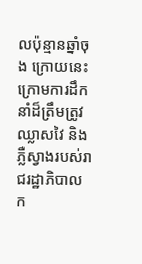លប៉ុន្មានឆ្នាំចុង ក្រោយនេះ ក្រោមការដឹកនាំដ៏ត្រឹមត្រូវ ឈ្លាសវៃ និងភ្លឺស្វាងរបស់រាជរដ្ឋាភិបាល ក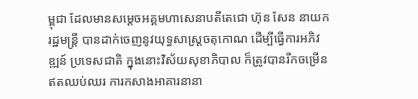ម្ពុជា ដែលមានសម្តេចអគ្គមហាសេនាបតីតេជោ ហ៊ុន សែន នាយករដ្ឋមន្ត្រី បានដាក់ចេញនូវយុទ្ធសាស្រ្តចតុកោណ ដើម្បីធ្វើការអភិវឌ្ឍន៍ ប្រទេសជាតិ ក្នុងនោះវិស័យសុខាភិបាល ក៏ត្រូវបានរីកចម្រើនឥតឈប់ឈរ ការកសាងអាគារនានា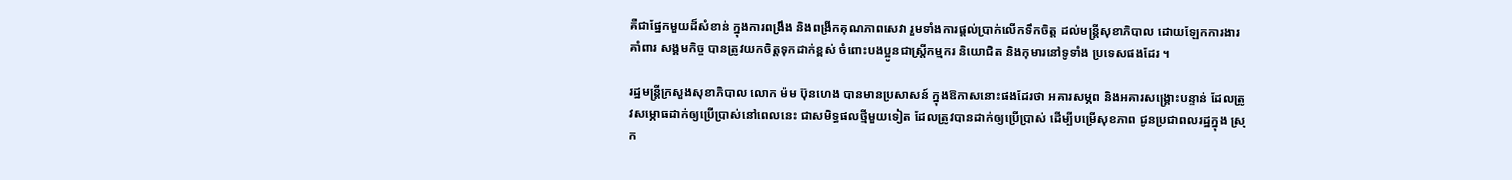គឺជាផ្នែកមួយដ៏សំខាន់ ក្នុងការពង្រឹង និងពង្រីកគុណភាពសេវា រួមទាំងការផ្តល់ប្រាក់លើកទឹកចិត្ត ដល់មន្ត្រីសុខាភិបាល ដោយឡែកការងារគាំពារ សង្គមកិច្ច បានត្រូវយកចិត្តទុកដាក់ខ្ពស់ ចំពោះបងប្អូនជាស្ត្រីកម្មករ និយោជិត និងកុមារនៅទូទាំង ប្រទេសផងដែរ ។

រដ្ឋមន្ត្រីក្រសួងសុខាភិបាល លោក ម៉ម ប៊ុនហេង បានមានប្រសាសន៍ ក្នុងឱកាសនោះផងដែរថា អគារសម្ភព និងអគារសង្គ្រោះបន្ទាន់ ដែលត្រូវសម្ភោធដាក់ឲ្យប្រើប្រាស់នៅពេលនេះ ជាសមិទ្ធផលថ្មីមួយទៀត ដែលត្រូវបានដាក់ឲ្យប្រើប្រាស់ ដើម្បីបម្រើសុខភាព ជូនប្រជាពលរដ្ឋក្នុង ស្រុក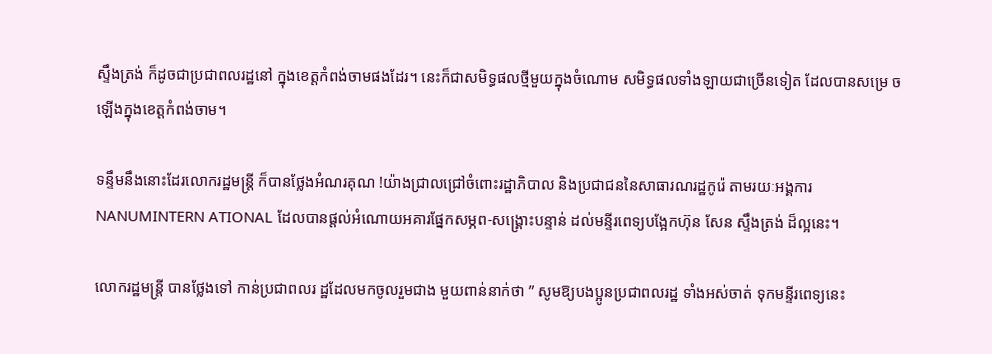ស្ទឹងត្រង់ ក៏ដូចជាប្រជាពលរដ្ឋនៅ ក្នុងខេត្តកំពង់ចាមផងដែរ។ នេះក៏ជាសមិទ្ធផលថ្មីមួយក្នុងចំណោម សមិទ្ធផលទាំងឡាយជាច្រើនទៀត ដែលបានសម្រេ ច ឡើងក្នុងខេត្តកំពង់ចាម។

ទន្ទឹមនឹងនោះដែរលោករដ្ឋមន្ត្រី ក៏បានថ្លែងអំណរគុណ !យ៉ាងជ្រាលជ្រៅចំពោះរដ្ឋាភិបាល និងប្រជាជននៃសាធារណរដ្ឋកូរ៉េ តាមរយៈអង្គការ NANUMINTERN ATIONAL ដែលបានផ្តល់អំណោយអគារផ្នែកសម្ភព-សង្គ្រោះបន្ទាន់ ដល់មន្ទីរពេទ្យបង្អែកហ៊ុន សែន ស្ទឹងត្រង់ ដ៏ល្អនេះ។

លោករដ្ឋមន្ត្រី បានថ្លែងទៅ កាន់ប្រជាពលរ ដ្ឋដែលមកចូលរួមជាង មួយពាន់នាក់ថា ” សូមឱ្យបងប្អូនប្រជាពលរដ្ឋ ទាំងអស់ចាត់ ទុកមន្ទីរពេទ្យនេះ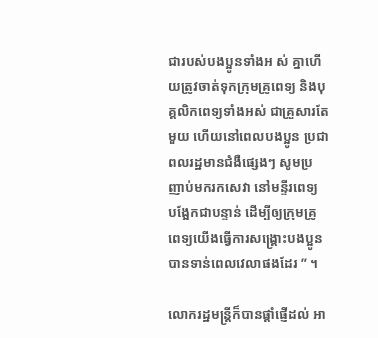ជារបស់បងប្អូនទាំងអ ស់ គ្នាហើយត្រូវចាត់ទុកក្រុមគ្រូពេទ្យ និងបុគ្គលិកពេទ្យទាំងអស់ ជាគ្រួសារតែមួយ ហើយនៅពេលបងប្អូន ប្រជាពលរដ្ឋមានជំងឺផ្សេងៗ សូមប្រញាប់មករកសេវា នៅមន្ទីរពេទ្យ បង្អែកជាបន្ទាន់ ដើម្បីឲ្យក្រុមគ្រូពេទ្យយើងធ្វើការសង្គ្រោះបងប្អូន បានទាន់ពេលវេលាផងដែរ ” ។

លោករដ្ឋមន្ត្រីក៏បានផ្ដាំផ្ញើដល់ អា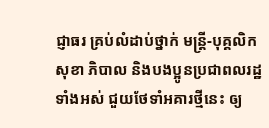ជ្ញាធរ គ្រប់លំដាប់ថ្នាក់ មន្ត្រី-បុគ្គលិកសុខា ភិបាល និងបងប្អូនប្រជាពលរដ្ឋទាំងអស់ ជួយថែទាំអគារថ្មីនេះ ឲ្យ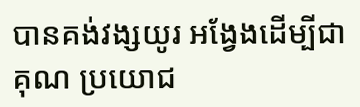បានគង់វង្សយូរ អង្វែងដើម្បីជាគុណ ប្រយោជ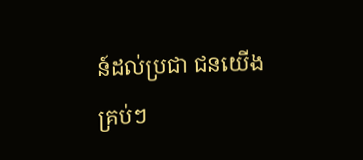ន៍ដល់ប្រជា ជនយើងគ្រប់ៗ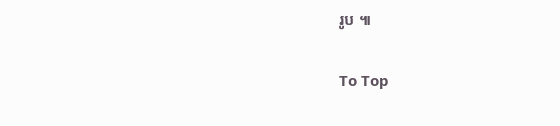រូប ៕

To Top